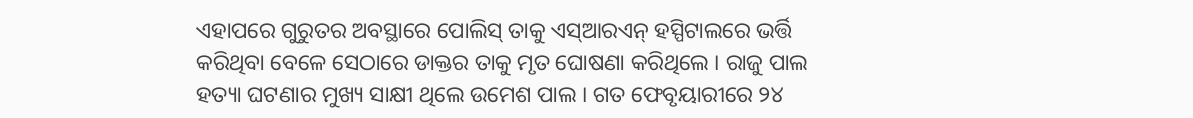ଏହାପରେ ଗୁରୁତର ଅବସ୍ଥାରେ ପୋଲିସ୍ ତାକୁ ଏସ୍ଆରଏନ୍ ହସ୍ପିଟାଲରେ ଭର୍ତ୍ତି କରିଥିବା ବେଳେ ସେଠାରେ ଡାକ୍ତର ତାକୁ ମୃତ ଘୋଷଣା କରିଥିଲେ । ରାଜୁ ପାଲ ହତ୍ୟା ଘଟଣାର ମୁଖ୍ୟ ସାକ୍ଷୀ ଥିଲେ ଉମେଶ ପାଲ । ଗତ ଫେବୃୟାରୀରେ ୨୪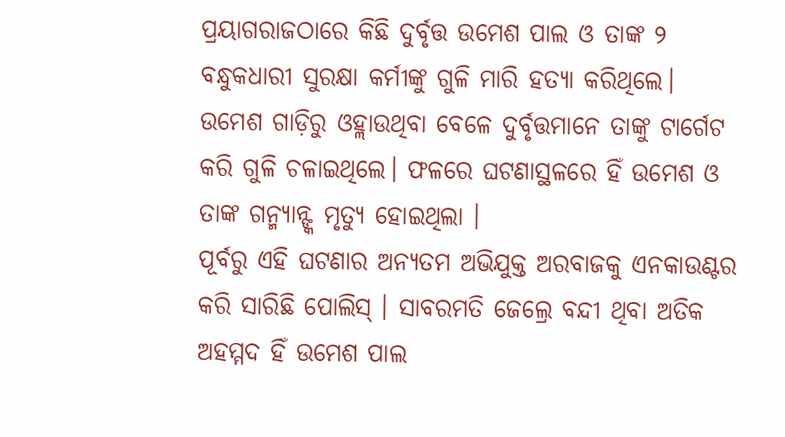ପ୍ରୟାଗରାଜଠାରେ କିଛି ଦୁର୍ବୃତ୍ତ ଉମେଶ ପାଲ ଓ ତାଙ୍କ ୨ ବନ୍ଧୁକଧାରୀ ସୁରକ୍ଷା କର୍ମୀଙ୍କୁ ଗୁଳି ମାରି ହତ୍ୟା କରିଥିଲେ। ଉମେଶ ଗାଡ଼ିରୁ ଓହ୍ଲାଉଥିବା ବେଳେ ଦୁର୍ବୃତ୍ତମାନେ ତାଙ୍କୁ ଟାର୍ଗେଟ କରି ଗୁଳି ଚଳାଇଥିଲେ। ଫଳରେ ଘଟଣାସ୍ଥଳରେ ହିଁ ଉମେଶ ଓ ତାଙ୍କ ଗନ୍ମ୍ୟାନ୍ଙ୍କ ମୃତ୍ୟୁ ହୋଇଥିଲା ।
ପୂର୍ବରୁ ଏହି ଘଟଣାର ଅନ୍ୟତମ ଅଭିଯୁକ୍ତ ଅରବାଜକୁ ଏନକାଉଣ୍ଟର କରି ସାରିଛି ପୋଲିସ୍ । ସାବରମତି ଜେଲ୍ରେ ବନ୍ଦୀ ଥିବା ଅତିକ ଅହମ୍ମଦ ହିଁ ଉମେଶ ପାଲ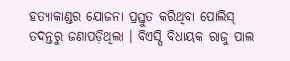ହତ୍ୟାକାଣ୍ଡର ଯୋଜନା ପ୍ରସ୍ତୁତ କରିଥିବା ପୋଲିସ୍ ତଦନ୍ତରୁ ଜଣାପଡ଼ିଥିଲା । ବିଏସ୍ପି ବିଧାୟକ ରାଜୁ ପାଲ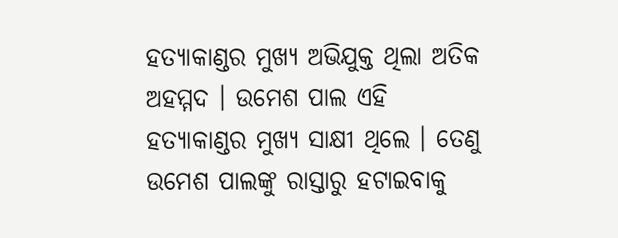ହତ୍ୟାକାଣ୍ଡର ମୁଖ୍ୟ ଅଭିଯୁକ୍ତ ଥିଲା ଅତିକ ଅହମ୍ମଦ । ଉମେଶ ପାଲ ଏହି ହତ୍ୟାକାଣ୍ଡର ମୁଖ୍ୟ ସାକ୍ଷୀ ଥିଲେ । ତେଣୁ ଉମେଶ ପାଲଙ୍କୁ ରାସ୍ତାରୁ ହଟାଇବାକୁ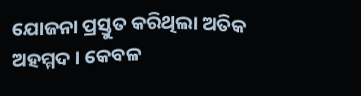ଯୋଜନା ପ୍ରସ୍ତୁତ କରିଥିଲା ଅତିକ ଅହମ୍ମଦ । କେବଳ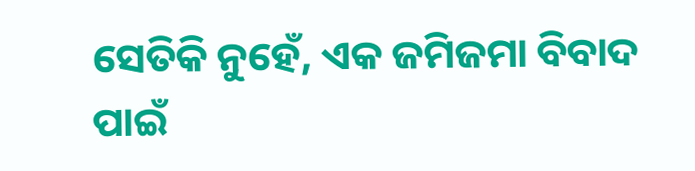ସେତିକି ନୁହେଁ, ଏକ ଜମିଜମା ବିବାଦ ପାଇଁ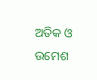ଅତିକ ଓ ଉମେଶ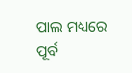ପାଲ ମଧ୍ୟରେ ପୂର୍ବ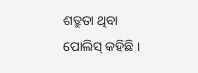ଶତ୍ରୁତା ଥିବା ପୋଲିସ୍ କହିଛି ।